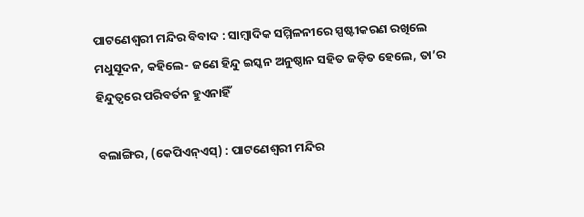ପାଟଣେଶ୍ୱରୀ ମନ୍ଦିର ବିବାଦ : ସାମ୍ବାଦିକ ସମ୍ମିଳନୀରେ ସ୍ପଷ୍ଟୀକରଣ ରଖିଲେ ମଧୁସୂଦନ, କହିଲେ- ଜଣେ ହିନ୍ଦୁ ଇସ୍କନ ଅନୁଷ୍ଠାନ ସହିତ ଜଡ଼ିତ ହେଲେ, ତା’ର ହିନ୍ଦୁତ୍ୱରେ ପରିବର୍ତନ ହୁଏନାହିଁ

ବଲାଙ୍ଗିର, (କେପିଏନ୍‌ଏସ୍‌) : ପାଟଣେଶ୍ୱରୀ ମନ୍ଦିର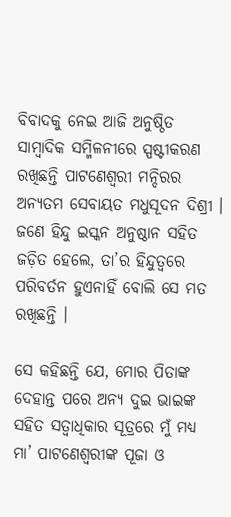ବିବାଦକୁ ନେଇ ଆଜି ଅନୁଷ୍ଠିତ ସାମ୍ବାଦିକ ସମ୍ମିଳନୀରେ ସ୍ପଷ୍ଟୀକରଣ ରଖିଛନ୍ତି ପାଟଣେଶ୍ୱରୀ ମନ୍ଦିରର ଅନ୍ୟତମ ସେବାୟତ ମଧୁସୂଦନ ଦିଶ୍ରୀ । ଜଣେ ହିନ୍ଦୁ ଇସ୍କନ ଅନୁଷ୍ଠାନ ସହିତ ଜଡ଼ିତ ହେଲେ, ତା’ର ହିନ୍ଦୁତ୍ୱରେ ପରିବର୍ତନ ହୁଏନାହିଁ ବୋଲି ସେ ମତ ରଖିଛନ୍ତି ।

ସେ କହିଛନ୍ତି ଯେ, ମୋର ପିତାଙ୍କ ଦେହାନ୍ତ ପରେ ଅନ୍ୟ ଦୁଇ ଭାଇଙ୍କ ସହିତ ସତ୍ୱାଧିକାର ସୂତ୍ରରେ ମୁଁ ମଧ୍ୟ ମା’ ପାଟଣେଶ୍ୱରୀଙ୍କ ପୂଜା ଓ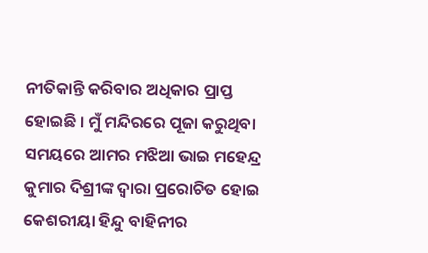ନୀତିକାନ୍ତି କରିବାର ଅଧିକାର ପ୍ରାପ୍ତ ହୋଇଛି । ମୁଁ ମନ୍ଦିରରେ ପୂଜା କରୁଥିବା ସମୟରେ ଆମର ମଝିଆ ଭାଇ ମହେନ୍ଦ୍ର କୁମାର ଦିଶ୍ରୀଙ୍କ ଦ୍ୱାରା ପ୍ରରୋଚିତ ହୋଇ କେଶରୀୟା ହିନ୍ଦୁ ବାହିନୀର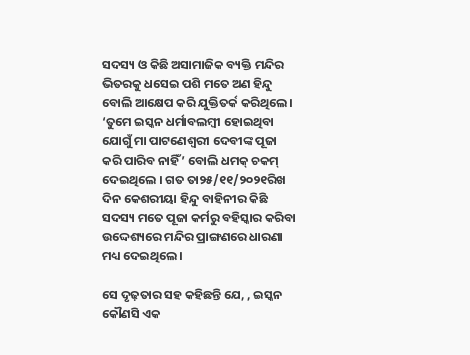ସଦସ୍ୟ ଓ କିଛି ଅସାମାଜିକ ବ୍ୟକ୍ତି ମନ୍ଦିର ଭିତରକୁ ଧସେଇ ପଶି ମତେ ଅଣ ହିନ୍ଦୁ ବୋଲି ଆକ୍ଷେପ କରି ଯୁକ୍ତିତର୍କ କରିଥିଲେ । ‘ତୁମେ ଇସ୍କନ ଧର୍ମାବଲମ୍ବୀ ହୋଇଥିବା ଯୋଗୁଁ ମା ପାଟଣେଶ୍ୱରୀ ଦେବୀଙ୍କ ପୂଜା କରି ପାରିବ ନାହିଁ’ ବୋଲି ଧମକ୍‌ ଚକମ୍‌ ଦେଇଥିଲେ । ଗତ ତା୨୫/୧୧/୨୦୨୧ରିଖ ଦିନ କେଶରୀୟା ହିନ୍ଦୁ ବାହିନୀର କିଛି ସଦସ୍ୟ ମତେ ପୂଜା କର୍ମରୁ ବହିସ୍କାର କରିବା ଉଦ୍ଦେଶ୍ୟରେ ମନ୍ଦିର ପ୍ରାଙ୍ଗଣରେ ଧାରଣା ମଧ୍ୟ ଦେଇଥିଲେ ।

ସେ ଦୃଢ଼ତାର ସହ କହିଛନ୍ତି ଯେ, , ଇସ୍କନ କୌଣସି ଏକ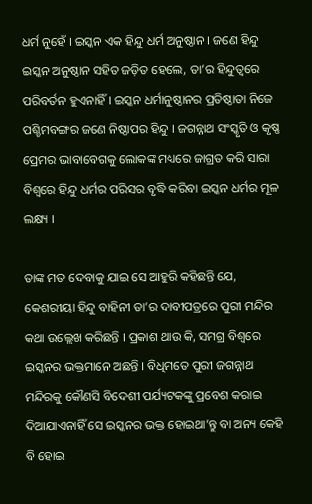ଧର୍ମ ନୁହେଁ । ଇସ୍କନ ଏକ ହିନ୍ଦୁ ଧର୍ମ ଅନୁଷ୍ଠାନ । ଜଣେ ହିନ୍ଦୁ ଇସ୍କନ ଅନୁଷ୍ଠାନ ସହିତ ଜଡ଼ିତ ହେଲେ, ତା’ର ହିନ୍ଦୁତ୍ୱରେ ପରିବର୍ତନ ହୁଏନାହିଁ । ଇସ୍କନ ଧର୍ମାନୁଷ୍ଠାନର ପ୍ରତିଷ୍ଠାତା ନିଜେ ପଶ୍ଚିମବଙ୍ଗର ଜଣେ ନିଷ୍ଠାପର ହିନ୍ଦୁ । ଜଗନ୍ନାଥ ସଂସ୍କୃତି ଓ କୃଷ୍ଣ ପ୍ରେମର ଭାବାବେଗକୁ ଲୋକଙ୍କ ମଧ୍ୟରେ ଜାଗ୍ରତ କରି ସାରା ବିଶ୍ୱରେ ହିନ୍ଦୁ ଧର୍ମର ପରିସର ବୃଦ୍ଧି କରିବା ଇସ୍କନ ଧର୍ମର ମୂଳ ଲକ୍ଷ୍ୟ ।

ତାଙ୍କ ମତ ଦେବାକୁ ଯାଇ ସେ ଆହୁରି କହିଛନ୍ତି ଯେ, କେଶରୀୟା ହିନ୍ଦୁ ବାହିନୀ ତା’ର ଦାବୀପତ୍ରରେ ପୁରୀ ମନ୍ଦିର କଥା ଉଲ୍ଲେଖ କରିଛନ୍ତି । ପ୍ରକାଶ ଥାଉ କି, ସମଗ୍ର ବିଶ୍ୱରେ ଇସ୍କନର ଭକ୍ତମାନେ ଅଛନ୍ତି । ବିଧିମତେ ପୁରୀ ଜଗନ୍ନାଥ ମନ୍ଦିରକୁ କୌଣସି ବିଦେଶୀ ପର୍ଯ୍ୟଟକଙ୍କୁ ପ୍ରବେଶ କରାଇ ଦିଆଯାଏନାହିଁ ସେ ଇସ୍କନର ଭକ୍ତ ହୋଇଥା’ନ୍ତୁ ବା ଅନ୍ୟ କେହି ବି ହୋଇ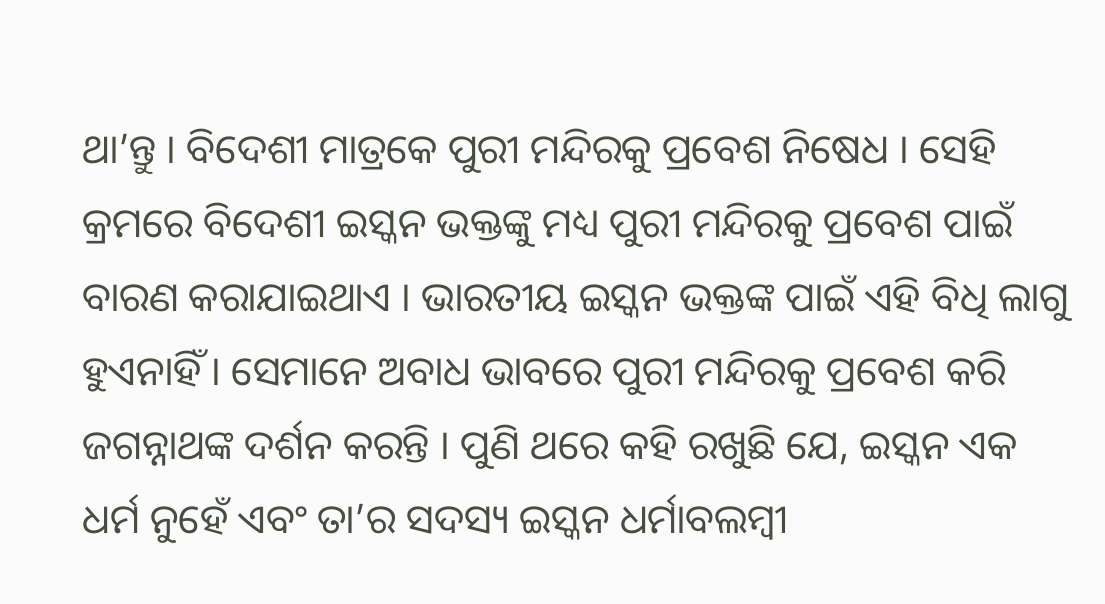ଥା’ନ୍ତୁ । ବିଦେଶୀ ମାତ୍ରକେ ପୁରୀ ମନ୍ଦିରକୁ ପ୍ରବେଶ ନିଷେଧ । ସେହି କ୍ରମରେ ବିଦେଶୀ ଇସ୍କନ ଭକ୍ତଙ୍କୁ ମଧ୍ୟ ପୁରୀ ମନ୍ଦିରକୁ ପ୍ରବେଶ ପାଇଁ ବାରଣ କରାଯାଇଥାଏ । ଭାରତୀୟ ଇସ୍କନ ଭକ୍ତଙ୍କ ପାଇଁ ଏହି ବିଧି ଲାଗୁ ହୁଏନାହିଁ । ସେମାନେ ଅବାଧ ଭାବରେ ପୁରୀ ମନ୍ଦିରକୁ ପ୍ରବେଶ କରି ଜଗନ୍ନାଥଙ୍କ ଦର୍ଶନ କରନ୍ତି । ପୁଣି ଥରେ କହି ରଖୁଛି ଯେ, ଇସ୍କନ ଏକ ଧର୍ମ ନୁହେଁ ଏବଂ ତା’ର ସଦସ୍ୟ ଇସ୍କନ ଧର୍ମାବଲମ୍ବୀ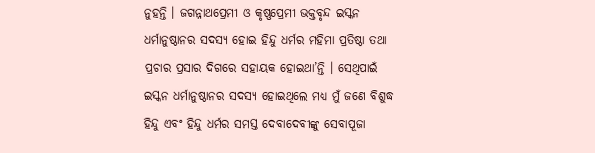ନୁହନ୍ତି । ଜଗନ୍ନାଥପ୍ରେମୀ ଓ କୃଷ୍ଣପ୍ରେମୀ ଭକ୍ତବୃନ୍ଦ ଇସ୍କନ ଧର୍ମାନୁଷ୍ଠାନର ସଦସ୍ୟ ହୋଇ ହିନ୍ଦୁ ଧର୍ମର ମହିମା ପ୍ରତିଷ୍ଠା ତଥା ପ୍ରଚାର ପ୍ରସାର ଦିଗରେ ସହାୟକ ହୋଇଥା’ନ୍ତି । ସେଥିପାଇଁ ଇସ୍କନ ଧର୍ମାନୁଷ୍ଠାନର ସଦସ୍ୟ ହୋଇଥିଲେ ମଧ୍ୟ ମୁଁ ଜଣେ ବିଶୁଦ୍ଧ ହିନ୍ଦୁ ଏବଂ ହିନ୍ଦୁ ଧର୍ମର ସମସ୍ତ ଦେବାଦେବୀଙ୍କୁ ସେବାପୂଜା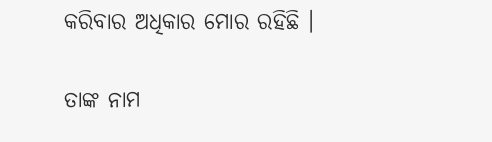କରିବାର ଅଧିକାର ମୋର ରହିଛି ।

ତାଙ୍କ ନାମ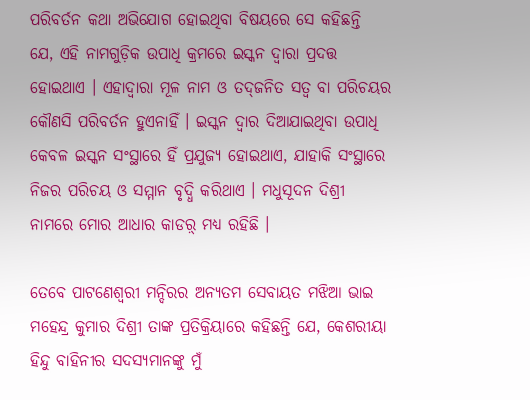ପରିବର୍ତନ କଥା ଅଭିଯୋଗ ହୋଇଥିବା ବିଷୟରେ ସେ କହିଛନ୍ତି ଯେ, ଏହି ନାମଗୁଡ଼ିକ ଉପାଧି କ୍ରମରେ ଇସ୍କନ ଦ୍ୱାରା ପ୍ରଦତ୍ତ ହୋଇଥାଏ । ଏହାଦ୍ୱାରା ମୂଳ ନାମ ଓ ତଦ୍‌ଜନିତ ସତ୍ୱ ବା ପରିଚୟର କୌଣସି ପରିବର୍ତନ ହୁଏନାହିଁ । ଇସ୍କନ ଦ୍ୱାର ଦିଆଯାଇଥିବା ଉପାଧି କେବଳ ଇସ୍କନ ସଂସ୍ଥାରେ ହିଁ ପ୍ରଯୁଜ୍ୟ ହୋଇଥାଏ, ଯାହାକି ସଂସ୍ଥାରେ ନିଜର ପରିଚୟ ଓ ସମ୍ମାନ ବୃଦ୍ଧି କରିଥାଏ । ମଧୁସୂଦନ ଦିଶ୍ରୀ ନାମରେ ମୋର ଆଧାର କାଡର଼୍ ମଧ୍ୟ ରହିଛି ।

ତେବେ ପାଟଣେଶ୍ୱରୀ ମନ୍ଦିରର ଅନ୍ୟତମ ସେବାୟତ ମଝିଆ ଭାଇ ମହେନ୍ଦ୍ର କୁମାର ଦିଶ୍ରୀ ତାଙ୍କ ପ୍ରତିକ୍ରିୟାରେ କହିଛନ୍ତି ଯେ, କେଶରୀୟା ହିନ୍ଦୁ ବାହିନୀର ସଦସ୍ୟମାନଙ୍କୁ ମୁଁ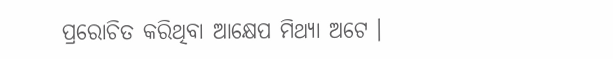ପ୍ରରୋଚିତ କରିଥିବା ଆକ୍ଷେପ ମିଥ୍ୟା ଅଟେ ।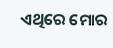ଏଥିରେ ମୋର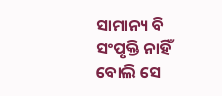ସାମାନ୍ୟ ବି ସଂପୃକ୍ତି ନାହିଁ ବୋଲି ସେ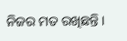ନିଜର ମତ ରଖିଛନ୍ତି ।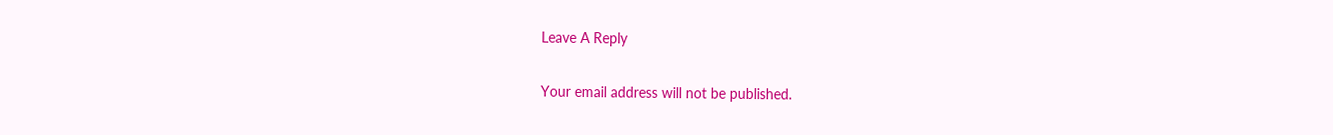Leave A Reply

Your email address will not be published.